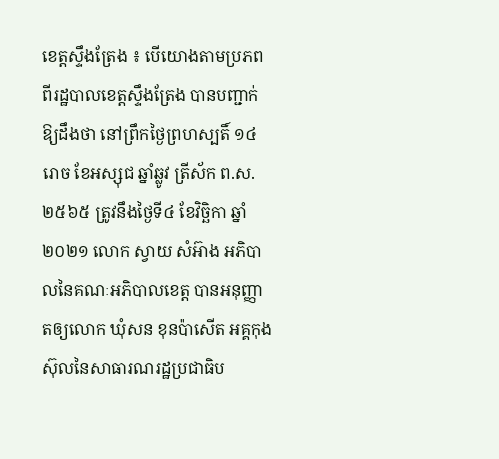ខេត្តស្ទឹងត្រែង ៖ បើយោងតាមប្រភពពីរដ្ឋបាលខេត្តស្ទឹងត្រែង បានបញ្ជាក់ឱ្យដឹងថា នៅព្រឹកថ្ងៃព្រហស្បតិ៍ ១៤រោច ខែអស្សុជ ឆ្នាំឆ្លូវ ត្រីស័ក ព.ស.២៥៦៥ ត្រូវនឹងថ្ងៃទី៤ ខែវិច្ឆិកា ឆ្នាំ២០២១ លោក ស្វាយ សំអ៊ាង អភិបាលនៃគណៈអភិបាលខេត្ត បានអនុញ្ញាតឲ្យលោក ឃុំសន ខុនប៉ាសើត អគ្គកុងស៊ុលនៃសាធារណរដ្ឋប្រជាធិប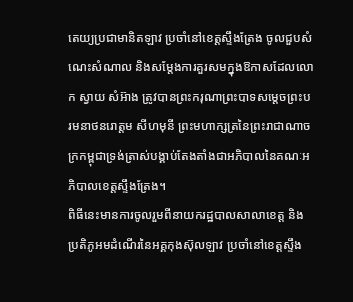តេយ្យប្រជាមានិតឡាវ ប្រចាំនៅខេត្តស្ទឹងត្រែង ចូលជួបសំណេះសំណាល និងសម្តែងការគួរសមក្នុងឱកាសដែលលោក ស្វាយ សំអ៊ាង ត្រូវបានព្រះករុណាព្រះបាទសម្តេចព្រះបរមនាថនរោត្តម សីហមុនី ព្រះមហាក្សត្រនៃព្រះរាជាណាចក្រកម្ពុជាទ្រង់ត្រាស់បង្គាប់តែងតាំងជាអភិបាលនៃគណៈអភិបាលខេត្តស្ទឹងត្រែង។
ពិធីនេះមានការចូលរួមពីនាយករដ្ឋបាលសាលាខេត្ត និងប្រតិភូអមដំណើរនៃអគ្គកុងស៊ុលឡាវ ប្រចាំនៅខេត្តស្ទឹង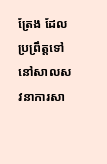ត្រែង ដែលប្រព្រឹត្តទៅនៅសាលសវនាការសា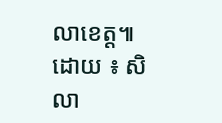លាខេត្ត៕
ដោយ ៖ សិលា